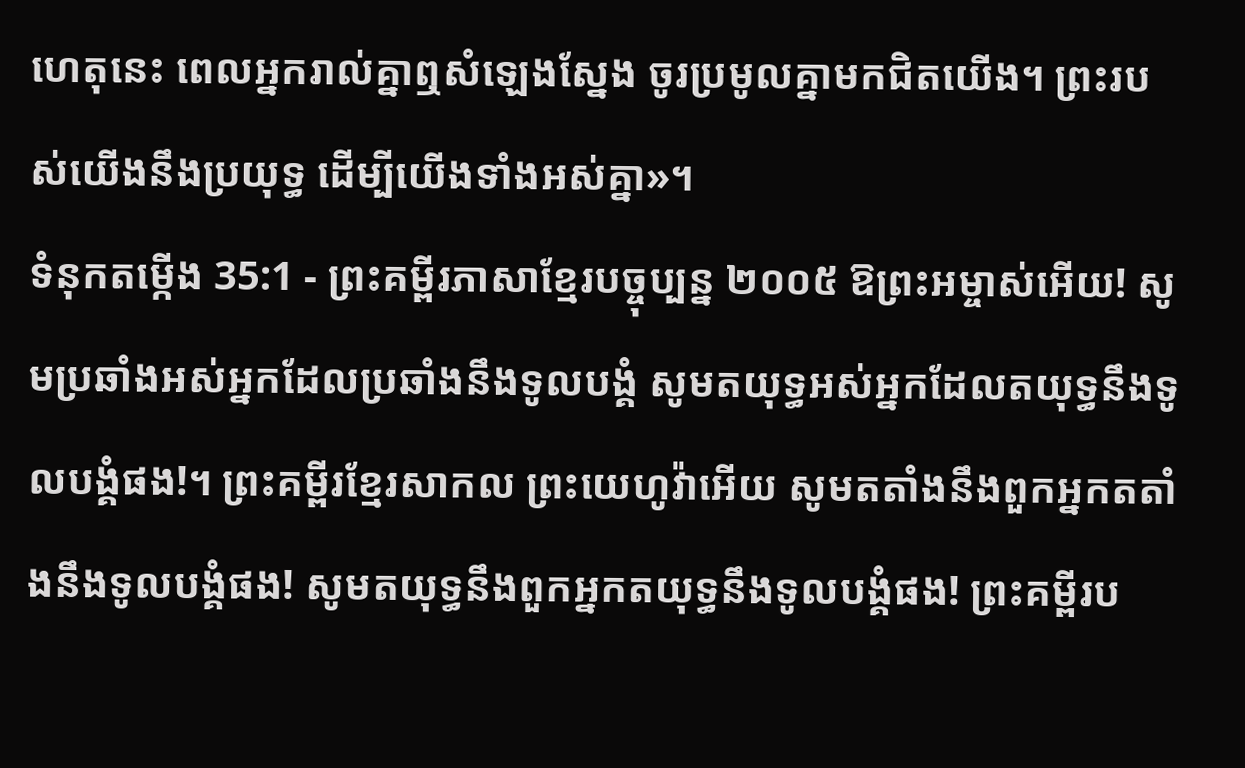ហេតុនេះ ពេលអ្នករាល់គ្នាឮសំឡេងស្នែង ចូរប្រមូលគ្នាមកជិតយើង។ ព្រះរបស់យើងនឹងប្រយុទ្ធ ដើម្បីយើងទាំងអស់គ្នា»។
ទំនុកតម្កើង 35:1 - ព្រះគម្ពីរភាសាខ្មែរបច្ចុប្បន្ន ២០០៥ ឱព្រះអម្ចាស់អើយ! សូមប្រឆាំងអស់អ្នកដែលប្រឆាំងនឹងទូលបង្គំ សូមតយុទ្ធអស់អ្នកដែលតយុទ្ធនឹងទូលបង្គំផង!។ ព្រះគម្ពីរខ្មែរសាកល ព្រះយេហូវ៉ាអើយ សូមតតាំងនឹងពួកអ្នកតតាំងនឹងទូលបង្គំផង! សូមតយុទ្ធនឹងពួកអ្នកតយុទ្ធនឹងទូលបង្គំផង! ព្រះគម្ពីរប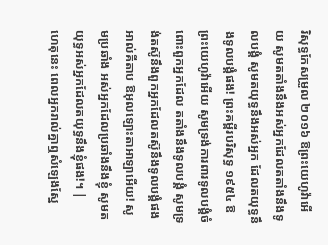រិសុទ្ធកែសម្រួល ២០១៦ ឱព្រះយេហូវ៉ាអើយ សូមតតាំងនឹងអស់អ្នកដែលតតាំងនឹងទូលបង្គំ សូមតយុទ្ធនឹងអស់អ្នក ដែលតយុទ្ធនឹងទូលបង្គំផង! ព្រះគម្ពីរបរិសុទ្ធ ១៩៥៤ ឱព្រះយេហូវ៉ាអើយ សូមទ្រង់ការពារទូលបង្គំចំពោះពួកអ្នកដែល តតាំងនឹងទូលបង្គំ សូមទ្រង់តស៊ូនឹងពួកអ្នកដែលតស៊ូនឹងទូលបង្គំផង អាល់គីតាប ឱអុលឡោះតាអាឡាអើយ! សូមប្រឆាំង អស់អ្នកដែលប្រឆាំងនឹងខ្ញុំ សូមតយុទ្ធអស់អ្នកដែលតយុទ្ធនឹងខ្ញុំផង!។ |
ហេតុនេះ ពេលអ្នករាល់គ្នាឮសំឡេងស្នែ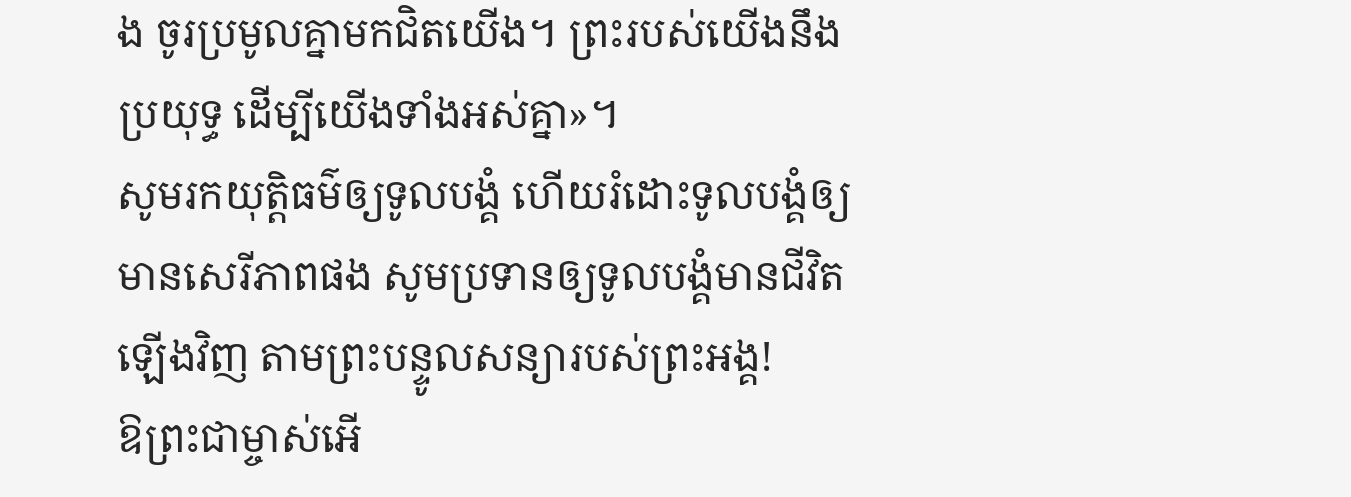ង ចូរប្រមូលគ្នាមកជិតយើង។ ព្រះរបស់យើងនឹងប្រយុទ្ធ ដើម្បីយើងទាំងអស់គ្នា»។
សូមរកយុត្តិធម៌ឲ្យទូលបង្គំ ហើយរំដោះទូលបង្គំឲ្យមានសេរីភាពផង សូមប្រទានឲ្យទូលបង្គំមានជីវិតឡើងវិញ តាមព្រះបន្ទូលសន្យារបស់ព្រះអង្គ!
ឱព្រះជាម្ចាស់អើ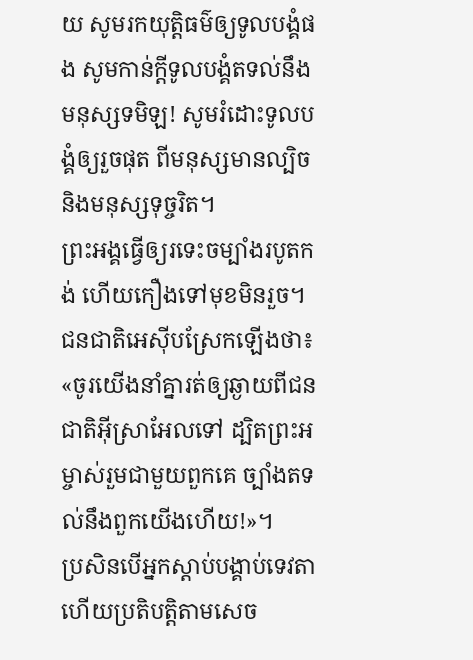យ សូមរកយុត្តិធម៌ឲ្យទូលបង្គំផង សូមកាន់ក្ដីទូលបង្គំតទល់នឹងមនុស្សទមិឡ! សូមរំដោះទូលបង្គំឲ្យរួចផុត ពីមនុស្សមានល្បិច និងមនុស្សទុច្ចរិត។
ព្រះអង្គធ្វើឲ្យរទេះចម្បាំងរបូតកង់ ហើយកឿងទៅមុខមិនរួច។ ជនជាតិអេស៊ីបស្រែកឡើងថា៖ «ចូរយើងនាំគ្នារត់ឲ្យឆ្ងាយពីជនជាតិអ៊ីស្រាអែលទៅ ដ្បិតព្រះអម្ចាស់រួមជាមួយពួកគេ ច្បាំងតទល់នឹងពួកយើងហើយ!»។
ប្រសិនបើអ្នកស្ដាប់បង្គាប់ទេវតា ហើយប្រតិបត្តិតាមសេច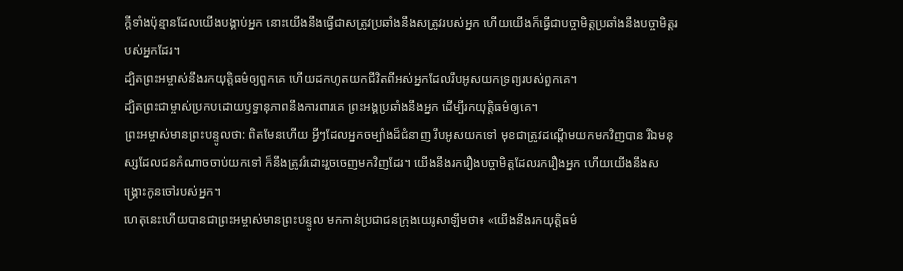ក្ដីទាំងប៉ុន្មានដែលយើងបង្គាប់អ្នក នោះយើងនឹងធ្វើជាសត្រូវប្រឆាំងនឹងសត្រូវរបស់អ្នក ហើយយើងក៏ធ្វើជាបច្ចាមិត្តប្រឆាំងនឹងបច្ចាមិត្តរបស់អ្នកដែរ។
ដ្បិតព្រះអម្ចាស់នឹងរកយុត្តិធម៌ឲ្យពួកគេ ហើយដកហូតយកជីវិតពីអស់អ្នកដែលរឹបអូសយកទ្រព្យរបស់ពួកគេ។
ដ្បិតព្រះជាម្ចាស់ប្រកបដោយឫទ្ធានុភាពនឹងការពារគេ ព្រះអង្គប្រឆាំងនឹងអ្នក ដើម្បីរកយុត្តិធម៌ឲ្យគេ។
ព្រះអម្ចាស់មានព្រះបន្ទូលថា: ពិតមែនហើយ អ្វីៗដែលអ្នកចម្បាំងដ៏ជំនាញ រឹបអូសយកទៅ មុខជាត្រូវដណ្ដើមយកមកវិញបាន រីឯមនុស្សដែលជនកំណាចចាប់យកទៅ ក៏នឹងត្រូវរំដោះរួចចេញមកវិញដែរ។ យើងនឹងរករឿងបច្ចាមិត្តដែលរករឿងអ្នក ហើយយើងនឹងសង្គ្រោះកូនចៅរបស់អ្នក។
ហេតុនេះហើយបានជាព្រះអម្ចាស់មានព្រះបន្ទូល មកកាន់ប្រជាជនក្រុងយេរូសាឡឹមថា៖ «យើងនឹងរកយុត្តិធម៌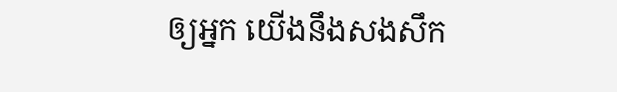ឲ្យអ្នក យើងនឹងសងសឹក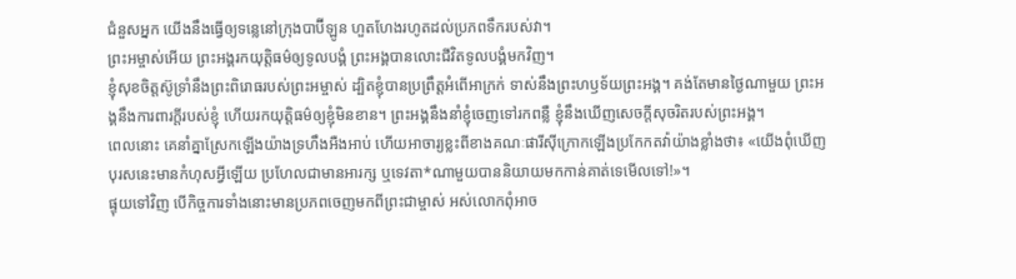ជំនួសអ្នក យើងនឹងធ្វើឲ្យទន្លេនៅក្រុងបាប៊ីឡូន ហួតហែងរហូតដល់ប្រភពទឹករបស់វា។
ព្រះអម្ចាស់អើយ ព្រះអង្គរកយុត្តិធម៌ឲ្យទូលបង្គំ ព្រះអង្គបានលោះជីវិតទូលបង្គំមកវិញ។
ខ្ញុំសុខចិត្តស៊ូទ្រាំនឹងព្រះពិរោធរបស់ព្រះអម្ចាស់ ដ្បិតខ្ញុំបានប្រព្រឹត្តអំពើអាក្រក់ ទាស់នឹងព្រះហឫទ័យព្រះអង្គ។ គង់តែមានថ្ងៃណាមួយ ព្រះអង្គនឹងការពារក្ដីរបស់ខ្ញុំ ហើយរកយុត្តិធម៌ឲ្យខ្ញុំមិនខាន។ ព្រះអង្គនឹងនាំខ្ញុំចេញទៅរកពន្លឺ ខ្ញុំនឹងឃើញសេចក្ដីសុចរិតរបស់ព្រះអង្គ។
ពេលនោះ គេនាំគ្នាស្រែកឡើងយ៉ាងទ្រហឹងអឺងអាប់ ហើយអាចារ្យខ្លះពីខាងគណៈផារីស៊ីក្រោកឡើងប្រកែកតវ៉ាយ៉ាងខ្លាំងថា៖ «យើងពុំឃើញបុរសនេះមានកំហុសអ្វីឡើយ ប្រហែលជាមានអារក្ស ឬទេវតា*ណាមួយបាននិយាយមកកាន់គាត់ទេមើលទៅ!»។
ផ្ទុយទៅវិញ បើកិច្ចការទាំងនោះមានប្រភពចេញមកពីព្រះជាម្ចាស់ អស់លោកពុំអាច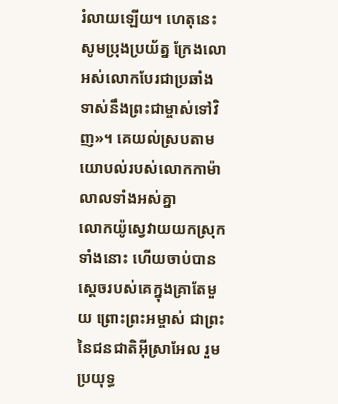រំលាយឡើយ។ ហេតុនេះ សូមប្រុងប្រយ័ត្ន ក្រែងលោអស់លោកបែរជាប្រឆាំងទាស់នឹងព្រះជាម្ចាស់ទៅវិញ»។ គេយល់ស្របតាមយោបល់របស់លោកកាម៉ាលាលទាំងអស់គ្នា
លោកយ៉ូស្វេវាយយកស្រុកទាំងនោះ ហើយចាប់បានស្ដេចរបស់គេក្នុងគ្រាតែមួយ ព្រោះព្រះអម្ចាស់ ជាព្រះនៃជនជាតិអ៊ីស្រាអែល រួមប្រយុទ្ធ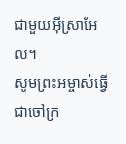ជាមួយអ៊ីស្រាអែល។
សូមព្រះអម្ចាស់ធ្វើជាចៅក្រ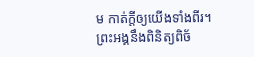ម កាត់ក្ដីឲ្យយើងទាំងពីរ។ ព្រះអង្គនឹងពិនិត្យពិច័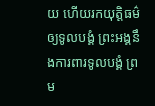យ ហើយរកយុត្តិធម៌ឲ្យទូលបង្គំ ព្រះអង្គនឹងការពារទូលបង្គំ ព្រម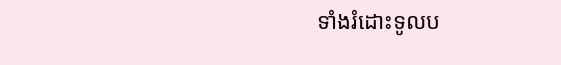ទាំងរំដោះទូលប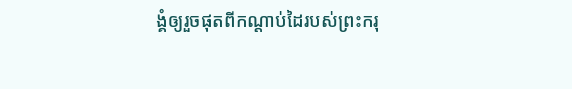ង្គំឲ្យរួចផុតពីកណ្ដាប់ដៃរបស់ព្រះករុ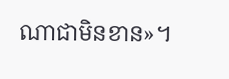ណាជាមិនខាន»។